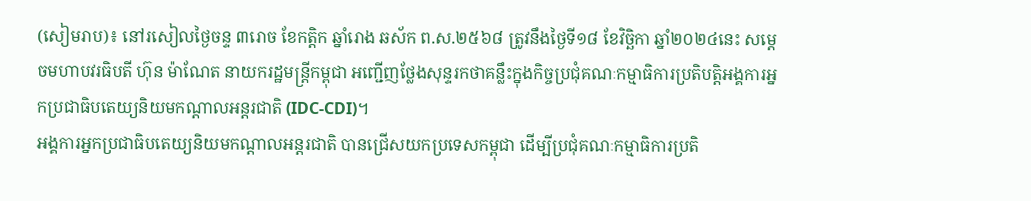(សៀមរាប)៖ នៅរសៀលថ្ងៃចន្ទ ៣រោច ខែកត្ដិក ឆ្នាំរោង ឆស័ក ព.ស.២៥៦៨ ត្រូវនឹងថ្ងៃទី១៨ ខែវិច្ឆិកា ឆ្នាំ២០២៤នេះ សម្តេចមហាបវរធិបតី ហ៊ុន ម៉ាណែត នាយករដ្ឋមន្ត្រីកម្ពុជា អញ្ជើញថ្លែងសុន្ទរកថាគន្លឹះក្នុងកិច្ចប្រជុំគណៈកម្មាធិការប្រតិបត្តិអង្គការអ្នកប្រជាធិបតេយ្យនិយមកណ្តាលអន្តរជាតិ (IDC-CDI)។
អង្គការអ្នកប្រជាធិបតេយ្យនិយមកណ្តាលអន្តរជាតិ បានជ្រើសយកប្រទេសកម្ពុជា ដើម្បីប្រជុំគណៈកម្មាធិការប្រតិ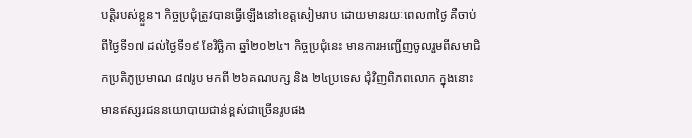បត្តិរបស់ខ្លួន។ កិច្ចប្រជុំត្រូវបានធ្វើឡើងនៅខេត្តសៀមរាប ដោយមានរយៈពេល៣ថ្ងៃ គឺចាប់ពីថ្ងៃទី១៧ ដល់ថ្ងៃទី១៩ ខែវិច្ឆិកា ឆ្នាំ២០២៤។ កិច្ចប្រជុំនេះ មានការអញ្ជើញចូលរួមពីសមាជិកប្រតិភូប្រមាណ ៨៧រូប មកពី ២៦គណបក្ស និង ២៤ប្រទេស ជុំវិញពិភពលោក ក្នុងនោះមានឥស្សរជននយោបាយជាន់ខ្ពស់ជាច្រើនរូបផង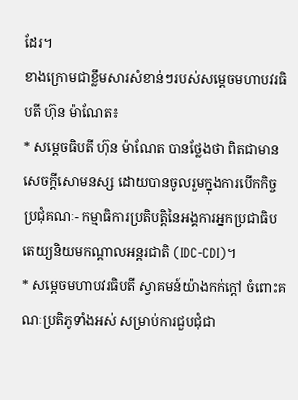ដែរ។
ខាងក្រោមជាខ្លឹមសារសំខាន់ៗរបស់សម្តេចមហាបវរធិបតី ហ៊ុន ម៉ាណែត៖
* សម្តេចធិបតី ហ៊ុន ម៉ាណែត បានថ្លែងថា ពិតជាមានសេចក្តីសោមនស្ស ដោយបានចូលរួមក្នុងការបើកកិច្ចប្រជុំគណៈ- កម្មាធិការប្រតិបត្តិនៃអង្គការអ្នកប្រជាធិបតេយ្យនិយមកណ្តាលអន្តរជាតិ (IDC-CDI)។
* សម្តេចមហាបវរធិបតី ស្វាគមន៍យ៉ាងកក់ក្តៅ ចំពោះគណៈប្រតិភូទាំងអស់ សម្រាប់ការជួបជុំជា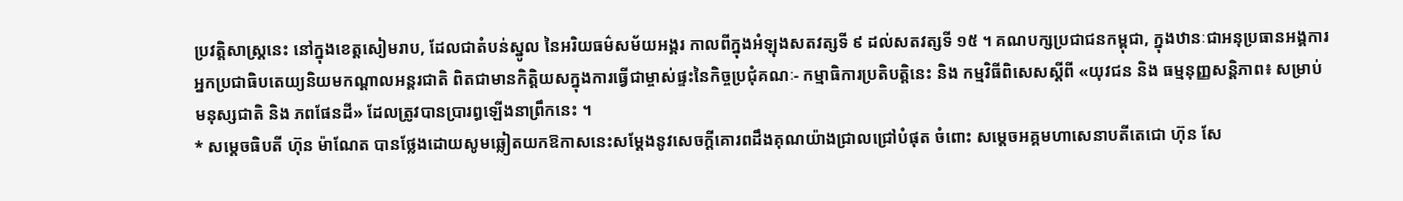ប្រវត្តិសាស្ត្រនេះ នៅក្នុងខេត្តសៀមរាប, ដែលជាតំបន់ស្នូល នៃអរិយធម៌សម័យអង្គរ កាលពីក្នុងអំឡុងសតវត្សទី ៩ ដល់សតវត្សទី ១៥ ។ គណបក្សប្រជាជនកម្ពុជា, ក្នុងឋានៈជាអនុប្រធានអង្គការអ្នកប្រជាធិបតេយ្យនិយមកណ្ដាលអន្តរជាតិ ពិតជាមានកិត្តិយសក្នុងការធ្វើជាម្ចាស់ផ្ទះនៃកិច្ចប្រជុំគណៈ- កម្មាធិការប្រតិបត្តិនេះ និង កម្មវិធីពិសេសស្ដីពី «យុវជន និង ធម្មនុញ្ញសន្តិភាព៖ សម្រាប់ មនុស្សជាតិ និង ភពផែនដី» ដែលត្រូវបានប្រារព្ធឡើងនាព្រឹកនេះ ។
* សម្តេចធិបតី ហ៊ុន ម៉ាណែត បានថ្លែងដោយសូមឆ្លៀតយកឱកាសនេះសម្តែងនូវសេចក្តីគោរពដឹងគុណយ៉ាងជ្រាលជ្រៅបំផុត ចំពោះ សម្តេចអគ្គមហាសេនាបតីតេជោ ហ៊ុន សែ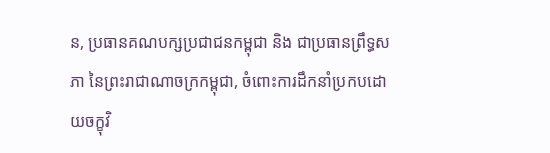ន, ប្រធានគណបក្សប្រជាជនកម្ពុជា និង ជាប្រធានព្រឹទ្ធសភា នៃព្រះរាជាណាចក្រកម្ពុជា, ចំពោះការដឹកនាំប្រកបដោយចក្ខុវិ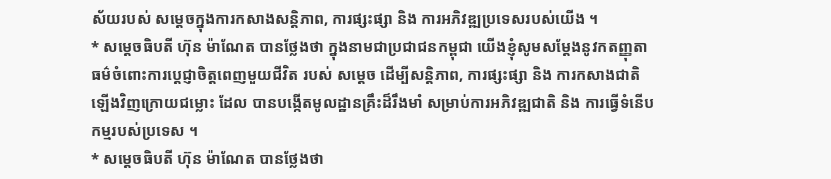ស័យរបស់ សម្ដេចក្នុងការកសាងសន្តិភាព, ការផ្សះផ្សា និង ការអភិវឌ្ឍប្រទេសរបស់យើង ។
* សម្តេចធិបតី ហ៊ុន ម៉ាណែត បានថ្លែងថា ក្នុងនាមជាប្រជាជនកម្ពុជា យើងខ្ញុំសូមសម្តែងនូវកតញ្ញុតាធម៌ចំពោះការប្តេជ្ញាចិត្តពេញមួយជីវិត របស់ សម្ដេច ដើម្បីសន្តិភាព, ការផ្សះផ្សា និង ការកសាងជាតិឡើងវិញក្រោយជម្លោះ ដែល បានបង្កើតមូលដ្ឋានគ្រឹះដ៏រឹងមាំ សម្រាប់ការអភិវឌ្ឍជាតិ និង ការធ្វើទំនើបកម្មរបស់ប្រទេស ។
* សម្តេចធិបតី ហ៊ុន ម៉ាណែត បានថ្លែងថា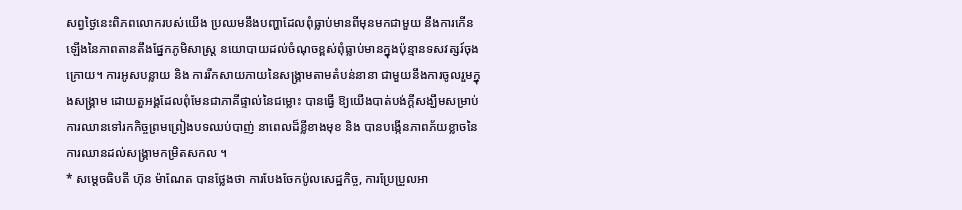សព្វថ្ងៃនេះពិភពលោករបស់យើង ប្រឈមនឹងបញ្ហាដែលពុំធ្លាប់មានពីមុនមកជាមួយ នឹងការកើនឡើងនៃភាពតានតឹងផ្នែកភូមិសាស្ត្រ នយោបាយដល់ចំណុចខ្ពស់ពុំធ្លាប់មានក្នុងប៉ុន្មានទសវត្សរ៍ចុងក្រោយ។ ការអូសបន្លាយ និង ការរីកសាយភាយនៃសង្គ្រាមតាមតំបន់នានា ជាមួយនឹងការចូលរួមក្នុងសង្គ្រាម ដោយតួអង្គដែលពុំមែនជាភាគីផ្ទាល់នៃជម្លោះ បានធ្វើ ឱ្យយើងបាត់បង់ក្ដីសង្ឃឹមសម្រាប់ការឈានទៅរកកិច្ចព្រមព្រៀងបទឈប់បាញ់ នាពេលដ៏ខ្លីខាងមុខ និង បានបង្កើនភាពភ័យខ្លាចនៃការឈានដល់សង្គ្រាមកម្រិតសកល ។
* សម្តេចធិបតី ហ៊ុន ម៉ាណែត បានថ្លែងថា ការបែងចែកប៉ូលសេដ្ឋកិច្ច, ការប្រែប្រួលអា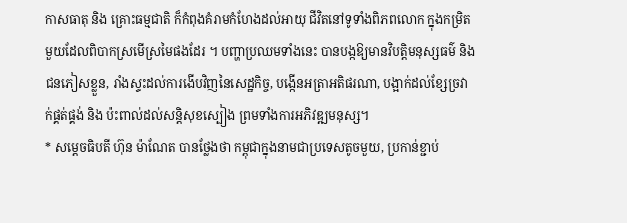កាសធាតុ និង គ្រោះធម្មជាតិ ក៏កំពុងគំរាមកំហែងដល់អាយុ ជីវិតនៅទូទាំងពិភពលោក ក្នុងកម្រិតមួយដែលពិបាកស្រមើស្រមៃផងដែរ ។ បញ្ហាប្រឈមទាំងនេះ បានបង្កឱ្យមានវិបត្តិមនុស្សធម៌ និង ជនភៀសខ្លួន, រាំងស្ទះដល់ការងើបវិញនៃសេដ្ឋកិច្ច, បង្កើនអត្រាអតិផរណា, បង្អាក់ដល់ខ្សែច្រវាក់ផ្គត់ផ្គង់ និង ប៉ះពាល់ដល់សន្តិសុខស្បៀង ព្រមទាំងការអភិវឌ្ឍមនុស្ស។
* សម្តេចធិបតី ហ៊ុន ម៉ាណែត បានថ្លែងថា កម្ពុជាក្នុងនាមជាប្រទេសតូចមួយ, ប្រកាន់ខ្ជាប់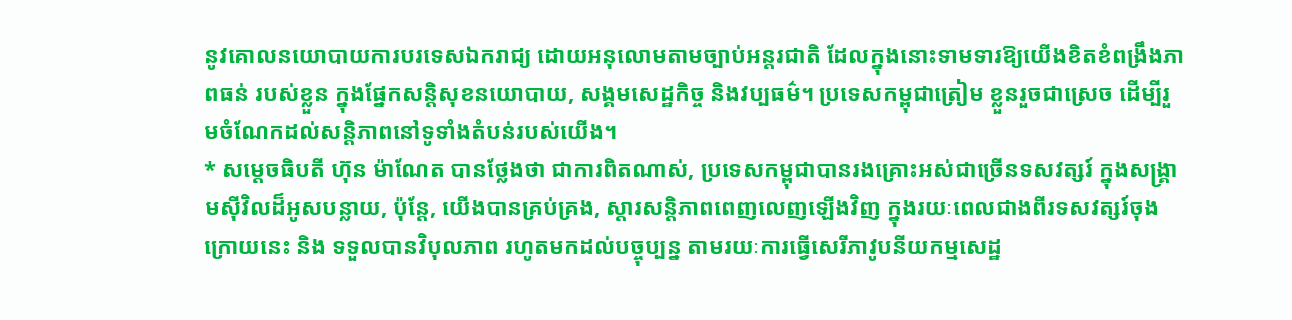នូវគោលនយោបាយការបរទេសឯករាជ្យ ដោយអនុលោមតាមច្បាប់អន្តរជាតិ ដែលក្នុងនោះទាមទារឱ្យយើងខិតខំពង្រឹងភាពធន់ របស់ខ្លួន ក្នុងផ្នែកសន្តិសុខនយោបាយ, សង្គមសេដ្ឋកិច្ច និងវប្បធម៌។ ប្រទេសកម្ពុជាត្រៀម ខ្លួនរួចជាស្រេច ដើម្បីរួមចំណែកដល់សន្តិភាពនៅទូទាំងតំបន់របស់យើង។
* សម្តេចធិបតី ហ៊ុន ម៉ាណែត បានថ្លែងថា ជាការពិតណាស់, ប្រទេសកម្ពុជាបានរងគ្រោះអស់ជាច្រើនទសវត្សរ៍ ក្នុងសង្គ្រាមស៊ីវិលដ៏អូសបន្លាយ, ប៉ុន្តែ, យើងបានគ្រប់គ្រង, ស្តារសន្ដិភាពពេញលេញឡើងវិញ ក្នុងរយៈពេលជាងពីរទសវត្សរ៍ចុងក្រោយនេះ និង ទទួលបានវិបុលភាព រហូតមកដល់បច្ចុប្បន្ន តាមរយៈការធ្វើសេរីភាវូបនីយកម្មសេដ្ឋ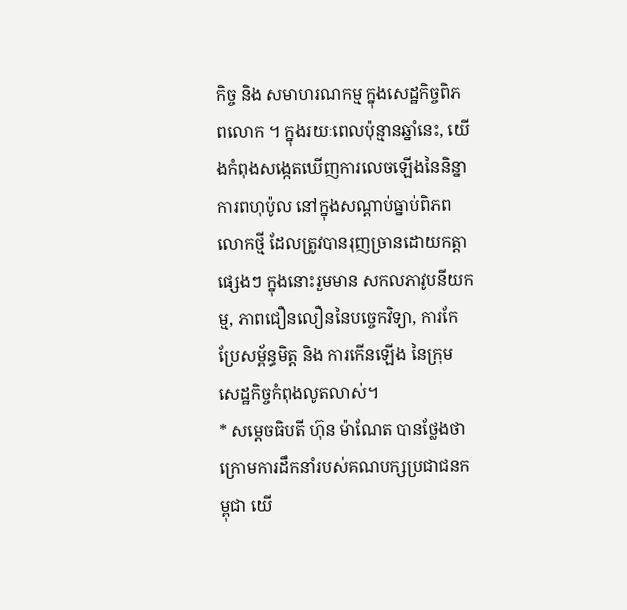កិច្ច និង សមាហរណកម្ម ក្នុងសេដ្ឋកិច្ចពិភពលោក ។ ក្នុងរយៈពេលប៉ុន្មានឆ្នាំនេះ, យើងកំពុងសង្កេតឃើញការលេចឡើងនៃនិន្នាការពហុប៉ូល នៅក្នុងសណ្តាប់ធ្នាប់ពិភពលោកថ្មី ដែលត្រូវបានរុញច្រានដោយកត្តាផ្សេងៗ ក្នុងនោះរួមមាន សកលភាវូបនីយកម្ម, ភាពជឿនលឿននៃបច្ចេកវិទ្យា, ការកែប្រែសម្ព័ន្ធមិត្ត និង ការកើនឡើង នៃក្រុមសេដ្ឋកិច្ចកំពុងលូតលាស់។
* សម្តេចធិបតី ហ៊ុន ម៉ាណែត បានថ្លែងថា ក្រោមការដឹកនាំរបស់គណបក្សប្រជាជនកម្ពុជា យើ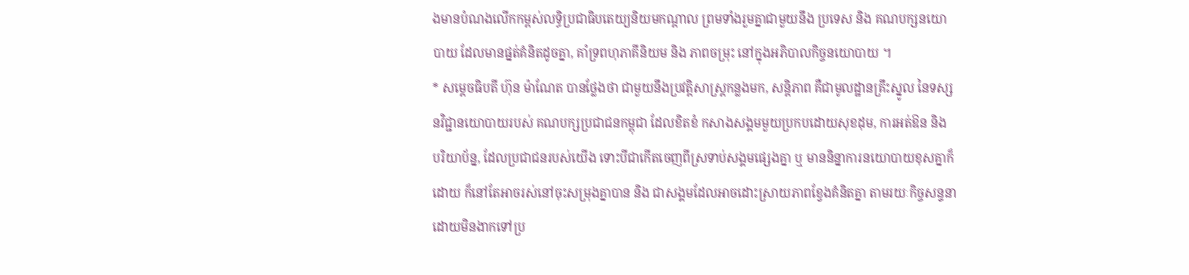ងមានបំណងលើកកម្ពស់លទ្ធិប្រជាធិបតេយ្យនិយមកណ្ដាល ព្រមទាំងរួមគ្នាជាមួយនឹង ប្រទេស និង គណបក្សនយោបាយ ដែលមានផ្នត់គំនិតដូចគ្នា, គាំទ្រពហុភាគីនិយម និង ភាពចម្រុះ នៅក្នុងអភិបាលកិច្ចនយោបាយ ។
* សម្តេចធិបតី ហ៊ុន ម៉ាណែត បានថ្លែងថា ជាមួយនឹងប្រវត្តិសាស្ត្រកន្លងមក, សន្តិភាព គឺជាមូលដ្ឋានគ្រឹះស្នូល នៃទស្សនវិជ្ជានយោបាយរបស់ គណបក្សប្រជាជនកម្ពុជា ដែលខិតខំ កសាងសង្គមមួយប្រកបដោយសុខដុម, ការអត់ឱន និង បរិយាប័ន្ន, ដែលប្រជាជនរបស់យើង ទោះបីជាកើតចេញពីស្រទាប់សង្គមផ្សេងគ្នា ឬ មាននិន្នាការនយោបាយខុសគ្នាក៏ដោយ ក៏នៅតែអាចរស់នៅចុះសម្រុងគ្នាបាន និង ជាសង្គមដែលអាចដោះស្រាយភាពខ្វែងគំនិតគ្នា តាមរយៈកិច្ចសន្ទនា ដោយមិនងាកទៅប្រ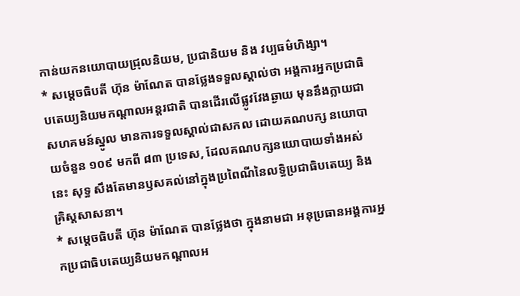កាន់យកនយោបាយជ្រុលនិយម, ប្រជានិយម និង វប្បធម៌ហិង្សា។
* សម្តេចធិបតី ហ៊ុន ម៉ាណែត បានថ្លែងទទួលស្គាល់ថា អង្គការអ្នកប្រជាធិបតេយ្យនិយមកណ្តាលអន្តរជាតិ បានដើរលើផ្លូវវែងឆ្ងាយ មុននឹងក្លាយជាសហគមន៍ស្នូល មានការទទួលស្គាល់ជាសកល ដោយគណបក្ស នយោបាយចំនួន ១០៩ មកពី ៨៣ ប្រទេស, ដែលគណបក្សនយោបាយទាំងអស់នេះ សុទ្ធ សឹងតែមានឫសគល់នៅក្នុងប្រពៃណីនៃលទ្ធិប្រជាធិបតេយ្យ និង គ្រិស្តសាសនា។
* សម្តេចធិបតី ហ៊ុន ម៉ាណែត បានថ្លែងថា ក្នុងនាមជា អនុប្រធានអង្គការអ្នកប្រជាធិបតេយ្យនិយមកណ្តាលអ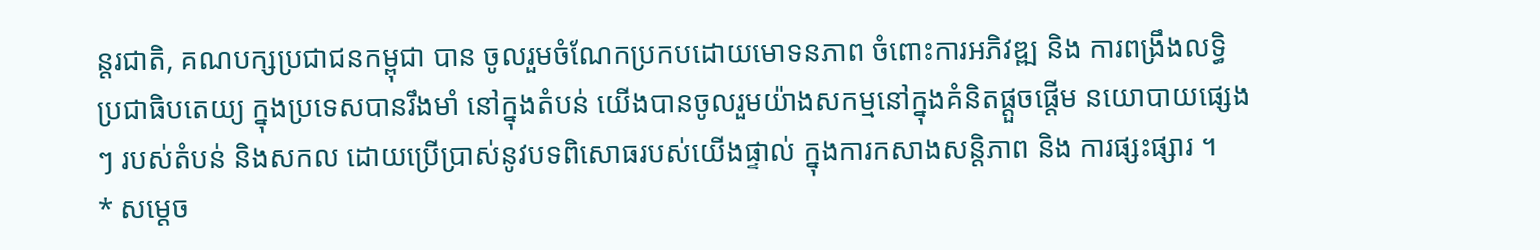ន្តរជាតិ, គណបក្សប្រជាជនកម្ពុជា បាន ចូលរួមចំណែកប្រកបដោយមោទនភាព ចំពោះការអភិវឌ្ឍ និង ការពង្រឹងលទ្ធិប្រជាធិបតេយ្យ ក្នុងប្រទេសបានរឹងមាំ នៅក្នុងតំបន់ យើងបានចូលរួមយ៉ាងសកម្មនៅក្នុងគំនិតផ្ដួចផ្ដើម នយោបាយផ្សេងៗ របស់តំបន់ និងសកល ដោយប្រើប្រាស់នូវបទពិសោធរបស់យើងផ្ទាល់ ក្នុងការកសាងសន្តិភាព និង ការផ្សះផ្សារ ។
* សម្តេច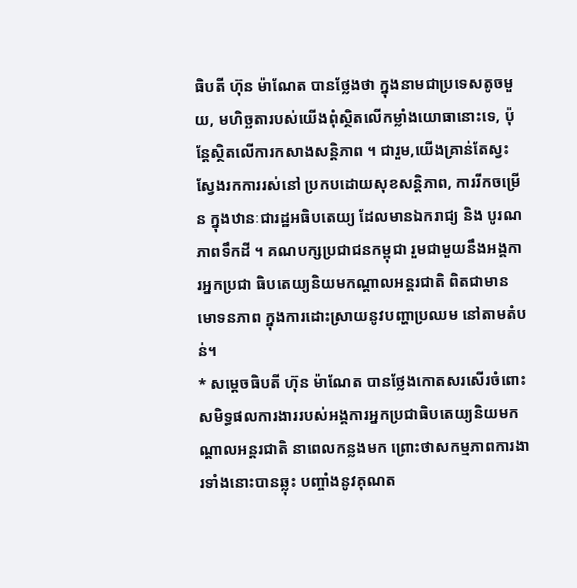ធិបតី ហ៊ុន ម៉ាណែត បានថ្លែងថា ក្នុងនាមជាប្រទេសតូចមួយ, មហិច្ឆតារបស់យើងពុំស្ថិតលើកម្លាំងយោធានោះទេ, ប៉ុន្តែស្ថិតលើការកសាងសន្តិភាព ។ ជារួម,យើងគ្រាន់តែស្វះស្វែងរកការរស់នៅ ប្រកបដោយសុខសន្តិភាព, ការរីកចម្រើន ក្នុងឋានៈជារដ្ឋអធិបតេយ្យ ដែលមានឯករាជ្យ និង បូរណភាពទឹកដី ។ គណបក្សប្រជាជនកម្ពុជា រួមជាមួយនឹងអង្គការអ្នកប្រជា ធិបតេយ្យនិយមកណ្តាលអន្តរជាតិ ពិតជាមានមោទនភាព ក្នុងការដោះស្រាយនូវបញ្ហាប្រឈម នៅតាមតំបន់។
* សម្តេចធិបតី ហ៊ុន ម៉ាណែត បានថ្លែងកោតសរសើរចំពោះសមិទ្ធផលការងាររបស់អង្គការអ្នកប្រជាធិបតេយ្យនិយមកណ្ដាលអន្តរជាតិ នាពេលកន្លងមក ព្រោះថាសកម្មភាពការងារទាំងនោះបានឆ្លុះ បញ្ចាំងនូវគុណត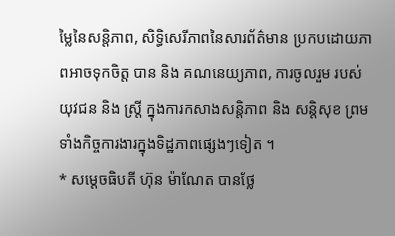ម្លៃនៃសន្តិភាព, សិទ្ធិសេរីភាពនៃសារព័ត៌មាន ប្រកបដោយភាពអាចទុកចិត្ត បាន និង គណនេយ្យភាព, ការចូលរួម របស់យុវជន និង ស្ត្រី ក្នុងការកសាងសន្តិភាព និង សន្តិសុខ ព្រមទាំងកិច្ចការងារក្នុងទិដ្ឋភាពផ្សេងៗទៀត ។
* សម្តេចធិបតី ហ៊ុន ម៉ាណែត បានថ្លែ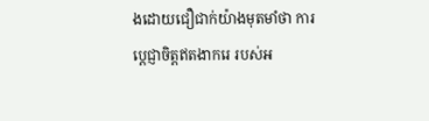ងដោយជឿជាក់យ៉ាងមុតមាំថា ការប្តេជ្ញាចិត្តឥតងាករេ របស់អ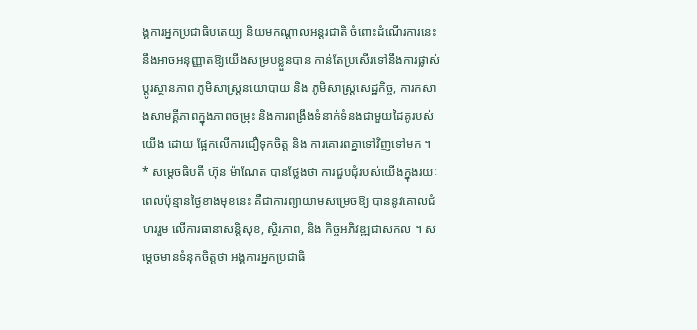ង្គការអ្នកប្រជាធិបតេយ្យ និយមកណ្ដាលអន្តរជាតិ ចំពោះដំណើរការនេះ នឹងអាចអនុញ្ញាតឱ្យយើងសម្របខ្លួនបាន កាន់តែប្រសើរទៅនឹងការផ្លាស់ប្តូរស្ថានភាព ភូមិសាស្ត្រនយោបាយ និង ភូមិសាស្ត្រសេដ្ឋកិច្ច, ការកសាងសាមគ្គីភាពក្នុងភាពចម្រុះ និងការពង្រឹងទំនាក់ទំនងជាមួយដៃគូរបស់យើង ដោយ ផ្អែកលើការជឿទុកចិត្ត និង ការគោរពគ្នាទៅវិញទៅមក ។
* សម្តេចធិបតី ហ៊ុន ម៉ាណែត បានថ្លែងថា ការជួបជុំរបស់យើងក្នុងរយៈពេលប៉ុន្មានថ្ងៃខាងមុខនេះ គឺជាការព្យាយាមសម្រេចឱ្យ បាននូវគោលជំហររួម លើការធានាសន្តិសុខ, ស្ថិរភាព, និង កិច្ចអភិវឌ្ឍជាសកល ។ សម្តេចមានទំនុកចិត្តថា អង្គការអ្នកប្រជាធិ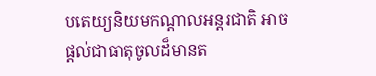បតេយ្យនិយមកណ្តាលអន្តរជាតិ អាចផ្ដល់ជាធាតុចូលដ៏មានត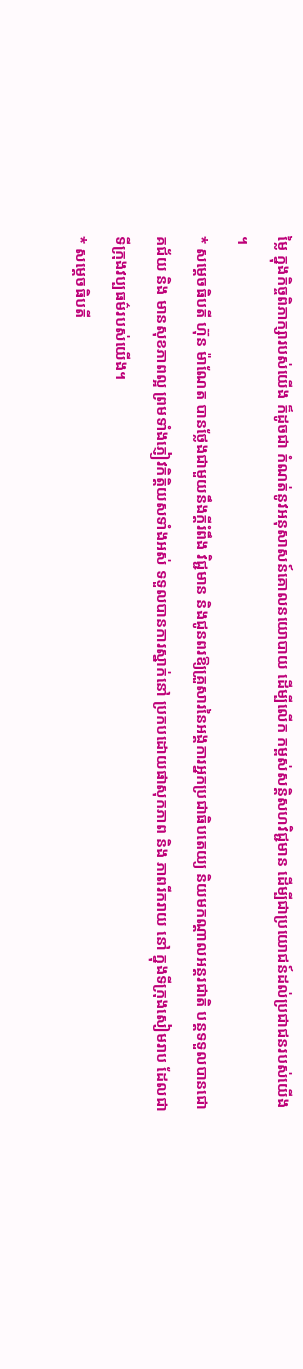ម្លៃ ក្នុងកិច្ចពិភាក្សារបស់យើង ក៏ដូចជា កំណត់នូវអនុសាសន៍គោលនយោបាយ ដើម្បីលើក កម្ពស់សន្តិសហវិជ្ជមាន ដើម្បីជាប្រយោជន៍ដល់ប្រជាជនរបស់យើង ។
* សម្តេចធិបតី ហ៊ុន ម៉ាណែត បានថ្លែងជាមួយនឹងក្តីរំពឹង វិជ្ជមាន និងជូនពរឱ្យគ្រួសារនៃអង្គការអ្នកប្រជាធិបតេយ្យ និយមកណ្ដាលអន្តរជាតិ បន្តទទួលបានជោគជ័យ និង មានសុខភាពល្អ ព្រមទាំងភ្ញៀវកិត្តិយសទាំងអស់ ទទួលបានការស្នាក់នៅ ប្រកបដោយផាសុកភាព និង ភាពរីករាយ នៅ ក្នុងទីក្រុងសៀមរាប ដែលជាទីក្រុងវប្បធម៌របស់យើង។
* សម្តេចធិបតី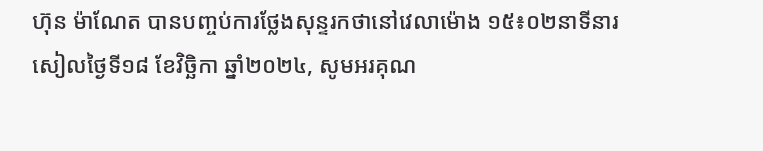ហ៊ុន ម៉ាណែត បានបញ្ចប់ការថ្លែងសុន្ទរកថានៅវេលាម៉ោង ១៥៖០២នាទីនារសៀលថ្ងៃទី១៨ ខែវិច្ឆិកា ឆ្នាំ២០២៤, សូមអរគុណ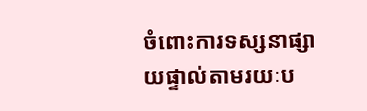ចំពោះការទស្សនាផ្សាយផ្ទាល់តាមរយៈប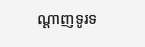ណ្តាញទូរទ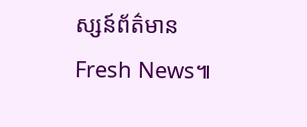ស្សន៍ព័ត៌មាន Fresh News៕